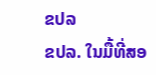ຂປລ
ຂປລ. ໃນມື້ທີ່ສອ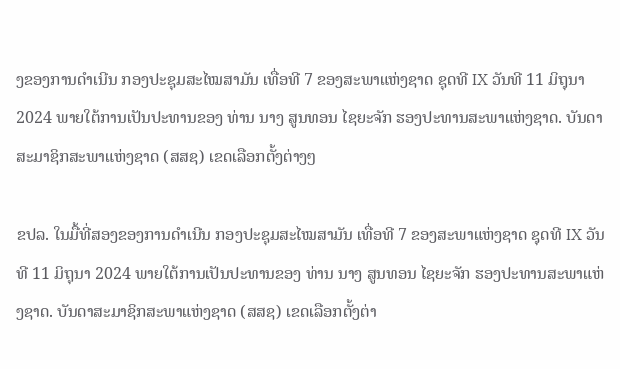ງຂອງການດຳເນີນ ກອງປະຊຸມສະໄໝສາມັນ ເທື່ອທີ 7 ຂອງສະພາແຫ່ງຊາດ ຊຸດທີ IX ວັນທີ 11 ມິຖຸນາ 2024 ພາຍໃຕ້ການເປັນປະທານຂອງ ທ່ານ ນາງ ສູນທອນ ໄຊຍະຈັກ ຮອງປະທານສະພາແຫ່ງຊາດ. ບັນດາສະມາຊິກສະພາແຫ່ງຊາດ (ສສຊ) ເຂດເລືອກຕັ້ງຕ່າງໆ

ຂປລ. ໃນມື້ທີ່ສອງຂອງການດຳເນີນ ກອງປະຊຸມສະໄໝສາມັນ ເທື່ອທີ 7 ຂອງສະພາແຫ່ງຊາດ ຊຸດທີ IX ວັນທີ 11 ມິຖຸນາ 2024 ພາຍໃຕ້ການເປັນປະທານຂອງ ທ່ານ ນາງ ສູນທອນ ໄຊຍະຈັກ ຮອງປະທານສະພາແຫ່ງຊາດ. ບັນດາສະມາຊິກສະພາແຫ່ງຊາດ (ສສຊ) ເຂດເລືອກຕັ້ງຕ່າ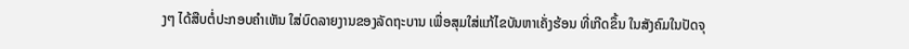ງໆ ໄດ້ສືບຕໍ່ປະກອບຄຳເຫັນ ໃສ່ບົດລາຍງານຂອງລັດຖະບານ ເພື່ອສຸມໃສ່ແກ້ໄຂບັນຫາເຄັ່ງຮ້ອນ ທີ່ເກີດຂຶ້ນ ໃນສັງຄົມໃນປັດຈຸ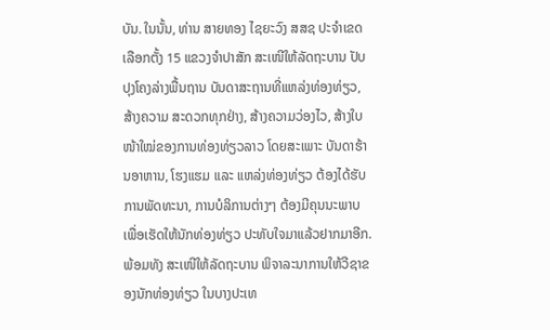ບັນ. ໃນນັ້ນ, ທ່ານ ສາຍທອງ ໄຊຍະວົງ ສສຊ ປະຈຳເຂດເລືອກຕັ້ງ 15 ແຂວງຈຳປາສັກ ສະເໜີໃຫ້ລັດຖະບານ ປັບປຸງໂຄງລ່າງພື້ນຖານ ບັນດາສະຖານທີ່ແຫລ່ງທ່ອງທ່ຽວ, ສ້າງຄວາມ ສະດວກທຸກຢ່າງ, ສ້າງຄວາມວ່ອງໄວ, ສ້າງໃບໜ້າໃໝ່ຂອງການທ່ອງທ່ຽວລາວ ໂດຍສະເພາະ ບັນດາຮ້ານອາຫານ, ໂຮງແຮມ ແລະ ແຫລ່ງທ່ອງທ່ຽວ ຕ້ອງໄດ້ຮັບການພັດທະນາ, ການບໍລິການຕ່າງໆ ຕ້ອງມີຄຸນນະພາບ ເພື່ອເຮັດໃຫ້ນັກທ່ອງທ່ຽວ ປະທັບໃຈມາແລ້ວຢາກມາອີກ. ພ້ອມທັງ ສະເໜີໃຫ້ລັດຖະບານ ພິຈາລະນາການໃຫ້ວີຊາຂອງນັກທ່ອງທ່ຽວ ໃນບາງປະເທ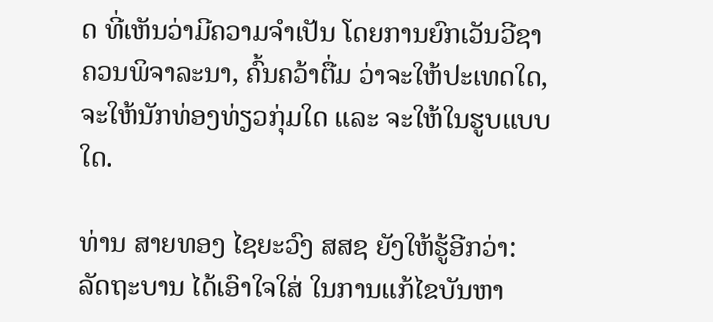ດ ທີ່ເຫັນວ່າມີຄວາມຈຳເປັນ ໂດຍການຍົກເວັນວີຊາ ຄວນພິຈາລະນາ, ຄົ້ນຄວ້າຕື່ມ ວ່າຈະໃຫ້ປະເທດໃດ, ຈະໃຫ້ນັກທ່ອງທ່ຽວກຸ່ມໃດ ແລະ ຈະໃຫ້ໃນຮູບແບບໃດ.

ທ່ານ ສາຍທອງ ໄຊຍະວົງ ສສຊ ຍັງໃຫ້ຮູ້ອີກວ່າ: ລັດຖະບານ ໄດ້ເອົາໃຈໃສ່ ໃນການແກ້ໄຂບັນຫາ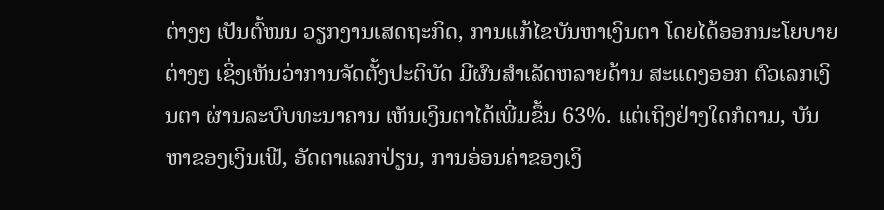ຕ່າງໆ ເປັນຕົ້ໜນ ວຽກງານເສດຖະກິດ, ການແກ້ໄຂບັນຫາເງິນຕາ ໂດຍໄດ້ອອກນະໂຍບາຍຕ່າງໆ ເຊິ່ງເຫັນວ່າການຈັດຕັ້ງປະຕິບັດ ມີຜົນສຳເລັດຫລາຍດ້ານ ສະແດງອອກ ຕົວເລກເງິນຕາ ຜ່ານລະບົບທະນາຄານ ເຫັນເງິນຕາໄດ້ເພີ່ມຂຶ້ນ 63%. ແຕ່ເຖິງຢ່າງໃດກໍຕາມ, ບັນຫາຂອງເງິນເຟີ, ອັດຕາແລກປ່ຽນ, ການອ່ອນຄ່າຂອງເງິ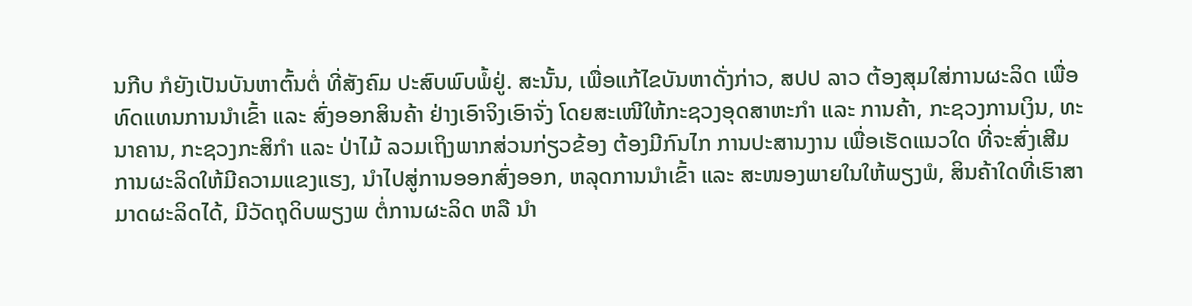ນກີບ ກໍຍັງເປັນບັນຫາຕົ້ນຕໍ່ ທີ່ສັງຄົມ ປະສົບພົບພໍ້ຢູ່. ສະນັ້ນ, ເພື່ອແກ້ໄຂບັນຫາດັ່ງກ່າວ, ສປປ ລາວ ຕ້ອງສຸມໃສ່ການຜະລິດ ເພື່ອທົດແທນການນຳເຂົ້າ ແລະ ສົ່ງອອກສິນຄ້າ ຢ່າງເອົາຈິງເອົາຈັ່ງ ໂດຍສະເໜີໃຫ້ກະຊວງອຸດສາຫະກຳ ແລະ ການຄ້າ, ກະຊວງການເງິນ, ທະນາຄານ, ກະຊວງກະສິກຳ ແລະ ປ່າໄມ້ ລວມເຖິງພາກສ່ວນກ່ຽວຂ້ອງ ຕ້ອງມີກົນໄກ ການປະສານງານ ເພື່ອເຮັດແນວໃດ ທີ່ຈະສົ່ງເສີມ ການຜະລິດໃຫ້ມີຄວາມແຂງແຮງ, ນຳໄປສູ່ການອອກສົ່ງອອກ, ຫລຸດການນຳເຂົ້າ ແລະ ສະໜອງພາຍໃນໃຫ້ພຽງພໍ, ສິນຄ້າໃດທີ່ເຮົາສາມາດຜະລິດໄດ້, ມີວັດຖຸດິບພຽງພ ຕໍ່ການຜະລິດ ຫລື ນຳ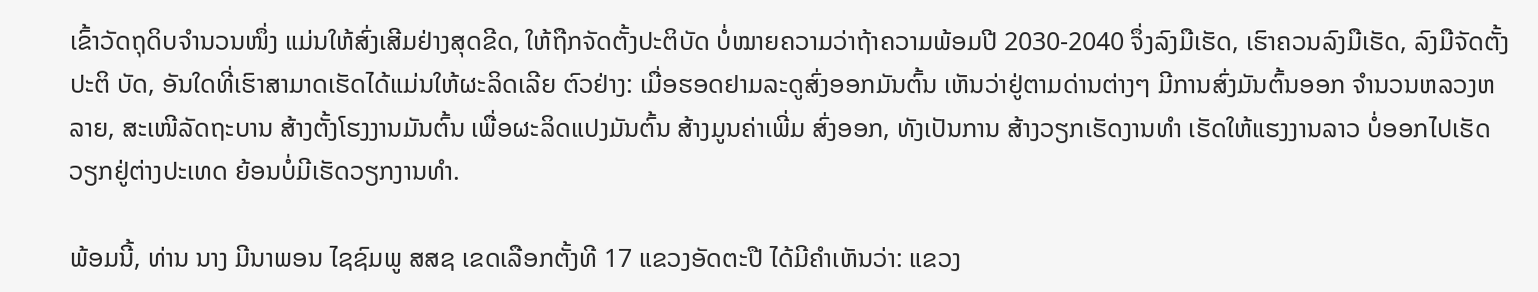ເຂົ້າວັດຖຸດິບຈຳນວນໜຶ່ງ ແມ່ນໃຫ້ສົ່ງເສີມຢ່າງສຸດຂີດ, ໃຫ້ຖືກຈັດຕັ້ງປະຕິບັດ ບໍ່ໝາຍຄວາມວ່າຖ້າຄວາມພ້ອມປີ 2030-2040 ຈຶ່ງລົງມືເຮັດ, ເຮົາຄວນລົງມືເຮັດ, ລົງມືຈັດຕັ້ງປະຕິ ບັດ, ອັນໃດທີ່ເຮົາສາມາດເຮັດໄດ້ແມ່ນໃຫ້ຜະລິດເລີຍ ຕົວຢ່າງ: ເມື່ອຮອດຢາມລະດູສົ່ງອອກມັນຕົ້ນ ເຫັນວ່າຢູ່ຕາມດ່ານຕ່າງໆ ມີການສົ່ງມັນຕົ້ນອອກ ຈຳນວນຫລວງຫລາຍ, ສະເໜີລັດຖະບານ ສ້າງຕັ້ງໂຮງງານມັນຕົ້ນ ເພື່ອຜະລິດແປງມັນຕົ້ນ ສ້າງມູນຄ່າເພີ່ມ ສົ່ງອອກ, ທັງເປັນການ ສ້າງວຽກເຮັດງານທຳ ເຮັດໃຫ້ແຮງງານລາວ ບໍ່ອອກໄປເຮັດວຽກຢູ່ຕ່າງປະເທດ ຍ້ອນບໍ່ມີເຮັດວຽກງານທຳ.

ພ້ອມນີ້, ທ່ານ ນາງ ມີນາພອນ ໄຊຊົມພູ ສສຊ ເຂດເລືອກຕັ້ງທີ 17 ແຂວງອັດຕະປື ໄດ້ມີຄຳເຫັນວ່າ: ແຂວງ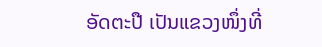ອັດຕະປື ເປັນແຂວງໜຶ່ງທີ່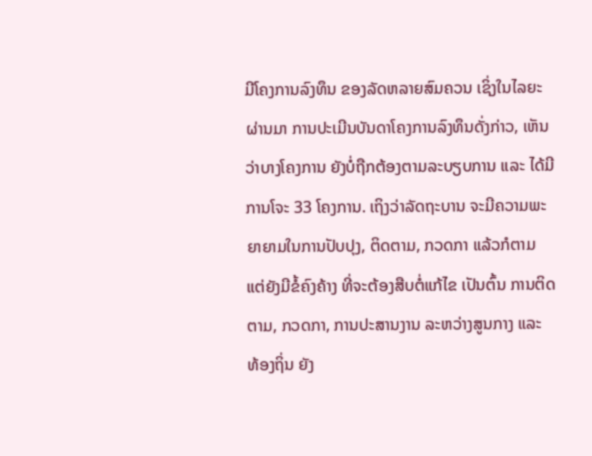ມີໂຄງການລົງທຶນ ຂອງລັດຫລາຍສົມຄວນ ເຊິ່ງໃນໄລຍະຜ່ານມາ ການປະເມີນບັນດາໂຄງການລົງທຶນດັ່ງກ່າວ, ເຫັນວ່າບາງໂຄງການ ຍັງບໍ່ຖືກຕ້ອງຕາມລະບຽບການ ແລະ ໄດ້ມີການໂຈະ 33 ໂຄງການ. ເຖິງວ່າລັດຖະບານ ຈະມີຄວາມພະຍາຍາມໃນການປັບປຸງ, ຕິດຕາມ, ກວດກາ ແລ້ວກໍຕາມ ແຕ່ຍັງມີຂໍ້ຄົງຄ້າງ ທີ່ຈະຕ້ອງສືບຕໍ່ແກ້ໄຂ ເປັນຕົ້ນ ການຕິດຕາມ, ກວດກາ, ການປະສານງານ ລະຫວ່າງສູນກາງ ແລະ ທ້ອງຖິ່ນ ຍັງ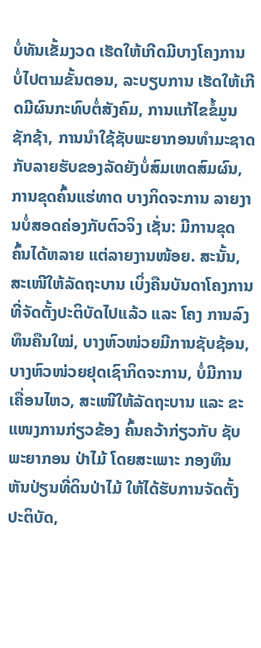ບໍ່ທັນເຂັ້ມງວດ ເຮັດໃຫ້ເກີດມີບາງໂຄງການ ບໍ່ໄປຕາມຂັ້ນຕອນ, ລະບຽບການ ເຮັດໃຫ້ເກີດມີຜົນກະທົບຕໍ່ສັງຄົມ, ການແກ້ໄຂຂໍ້ມູນຊັກຊ້າ, ການນຳໃຊ້ຊັບພະຍາກອນທຳມະຊາດ ກັບລາຍຮັບຂອງລັດຍັງບໍ່ສົມເຫດສົມຜົນ, ການຂຸດຄົ້ນແຮ່ທາດ ບາງກິດຈະການ ລາຍງານບໍ່ສອດຄ່ອງກັບຕົວຈິງ ເຊັ່ນ: ມີການຂຸດຄົ້ນໄດ້ຫລາຍ ແຕ່ລາຍງານໜ້ອຍ. ສະນັ້ນ, ສະເໜີໃຫ້ລັດຖະບານ ເບິ່ງຄືນບັນດາໂຄງການ ທີ່ຈັດຕັ້ງປະຕິບັດໄປແລ້ວ ແລະ ໂຄງ ການລົງທຶນຄືນໃໝ່, ບາງຫົວໜ່ວຍມີການຊັບຊ້ອນ, ບາງຫົວໜ່ວຍຢຸດເຊົາກິດຈະການ, ບໍ່ມີການ ເຄື່ອນໄຫວ, ສະເໜີໃຫ້ລັດຖະບານ ແລະ ຂະແໜງການກ່ຽວຂ້ອງ ຄົ້ນຄວ້າກ່ຽວກັບ ຊັບພະຍາກອນ ປ່າໄມ້ ໂດຍສະເພາະ ກອງທຶນຫັນປ່ຽນທີ່ດິນປ່າໄມ້ ໃຫ້ໄດ້ຮັບການຈັດຕັ້ງປະຕິບັດ,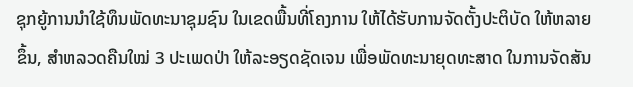ຊຸກຍູ້ການນຳໃຊ້ທຶນພັດທະນາຊຸມຊົນ ໃນເຂດພື້ນທີ່ໂຄງການ ໃຫ້ໄດ້ຮັບການຈັດຕັ້ງປະຕິບັດ ໃຫ້ຫລາຍຂຶ້ນ, ສຳຫລວດຄືນໃໝ່ 3 ປະເພດປ່າ ໃຫ້ລະອຽດຊັດເຈນ ເພື່ອພັດທະນາຍຸດທະສາດ ໃນການຈັດສັນ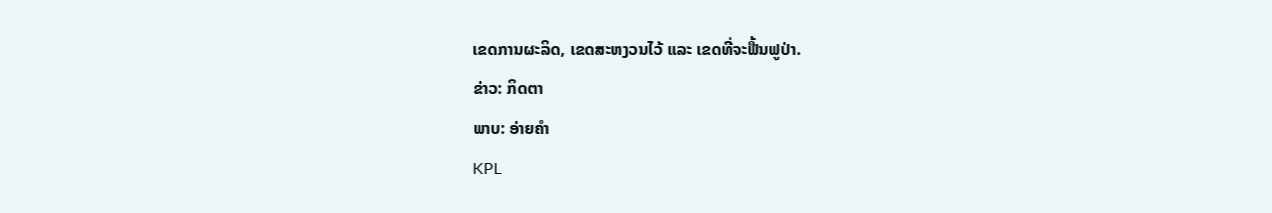ເຂດການຜະລິດ, ເຂດສະຫງວນໄວ້ ແລະ ເຂດທີ່ຈະຟື້ນຟູປ່າ.
ຂ່າວ: ກິດຕາ
ພາບ: ອ່າຍຄຳ
KPL